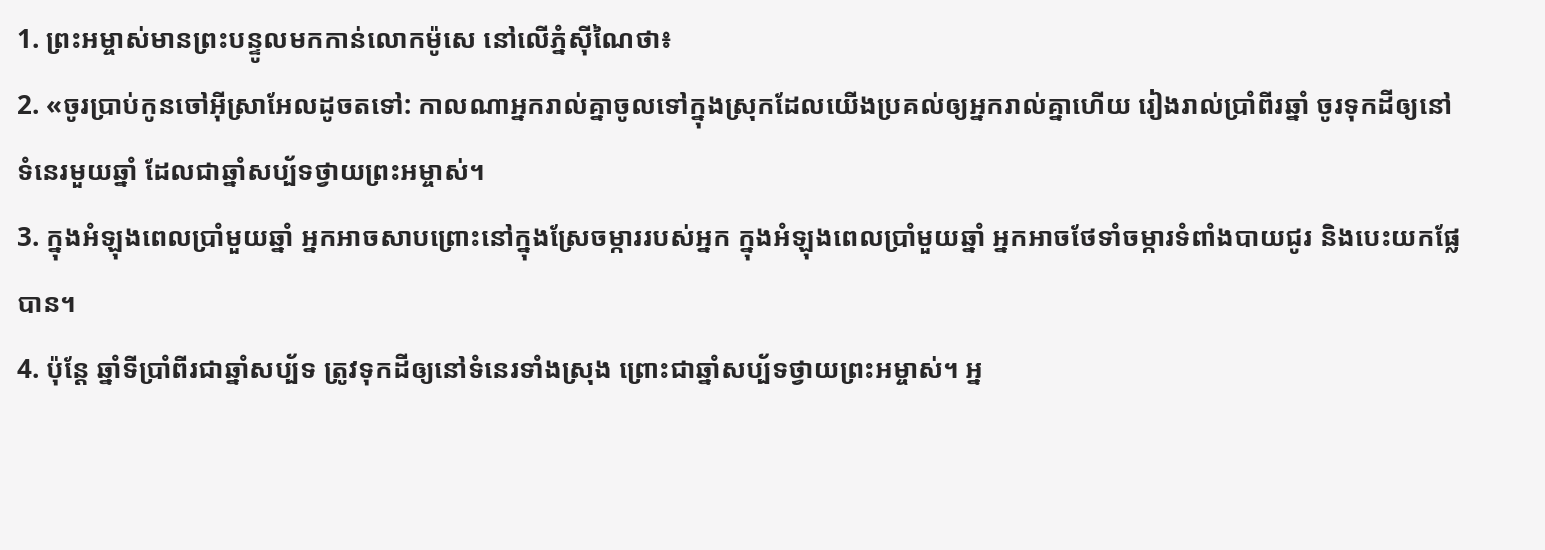1. ព្រះអម្ចាស់មានព្រះបន្ទូលមកកាន់លោកម៉ូសេ នៅលើភ្នំស៊ីណៃថា៖
2. «ចូរប្រាប់កូនចៅអ៊ីស្រាអែលដូចតទៅ: កាលណាអ្នករាល់គ្នាចូលទៅក្នុងស្រុកដែលយើងប្រគល់ឲ្យអ្នករាល់គ្នាហើយ រៀងរាល់ប្រាំពីរឆ្នាំ ចូរទុកដីឲ្យនៅទំនេរមួយឆ្នាំ ដែលជាឆ្នាំសប្ប័ទថ្វាយព្រះអម្ចាស់។
3. ក្នុងអំឡុងពេលប្រាំមួយឆ្នាំ អ្នកអាចសាបព្រោះនៅក្នុងស្រែចម្ការរបស់អ្នក ក្នុងអំឡុងពេលប្រាំមួយឆ្នាំ អ្នកអាចថែទាំចម្ការទំពាំងបាយជូរ និងបេះយកផ្លែបាន។
4. ប៉ុន្តែ ឆ្នាំទីប្រាំពីរជាឆ្នាំសប្ប័ទ ត្រូវទុកដីឲ្យនៅទំនេរទាំងស្រុង ព្រោះជាឆ្នាំសប្ប័ទថ្វាយព្រះអម្ចាស់។ អ្ន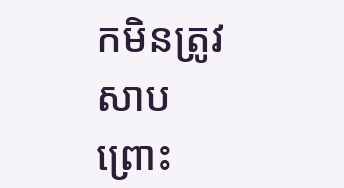កមិនត្រូវសាបព្រោះ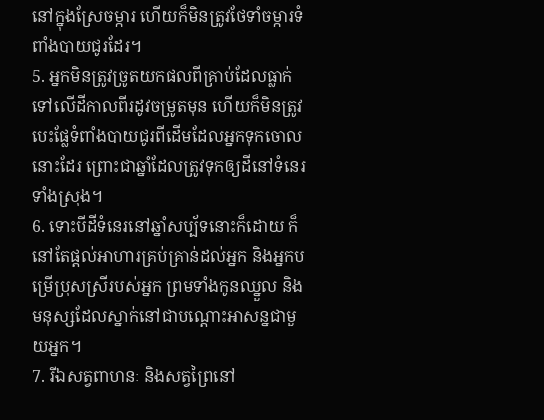នៅក្នុងស្រែចម្ការ ហើយក៏មិនត្រូវថែទាំចម្ការទំពាំងបាយជូរដែរ។
5. អ្នកមិនត្រូវច្រូតយកផលពីគ្រាប់ដែលធ្លាក់ទៅលើដីកាលពីរដូវចម្រូតមុន ហើយក៏មិនត្រូវបេះផ្លែទំពាំងបាយជូរពីដើមដែលអ្នកទុកចោលនោះដែរ ព្រោះជាឆ្នាំដែលត្រូវទុកឲ្យដីនៅទំនេរទាំងស្រុង។
6. ទោះបីដីទំនេរនៅឆ្នាំសប្ប័ទនោះក៏ដោយ ក៏នៅតែផ្ដល់អាហារគ្រប់គ្រាន់ដល់អ្នក និងអ្នកបម្រើប្រុសស្រីរបស់អ្នក ព្រមទាំងកូនឈ្នួល និងមនុស្សដែលស្នាក់នៅជាបណ្ដោះអាសន្នជាមួយអ្នក។
7. រីឯសត្វពាហនៈ និងសត្វព្រៃនៅ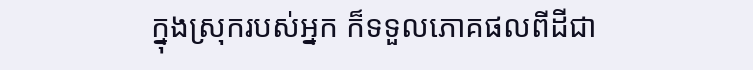ក្នុងស្រុករបស់អ្នក ក៏ទទួលភោគផលពីដីជា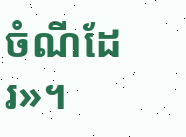ចំណីដែរ»។